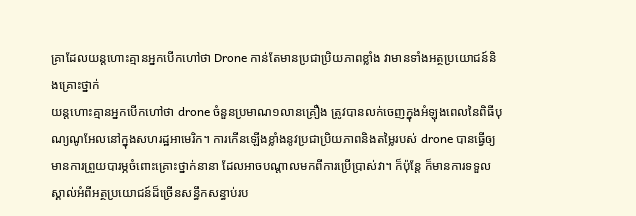គ្រាដែលយន្តហោះគ្មានអ្នកបើកហៅថា Drone កាន់តែមានប្រជាប្រិយភាពខ្លាំង វាមានទាំងអត្ថប្រយោជន៍និងគ្រោះថ្នាក់
យន្តហោះគ្មានអ្នកបើកហៅថា drone ចំនួនប្រមាណ១លានគ្រឿង ត្រូវបានលក់ចេញក្នុងអំឡុងពេលនៃពិធីបុណ្យណូអែលនៅក្នុងសហរដ្ឋអាមេរិក។ ការកើនឡើងខ្លាំងនូវប្រជាប្រិយភាពនិងតម្លៃរបស់ drone បានធ្វើឲ្យមានការព្រួយបារម្ភចំពោះគ្រោះថ្នាក់នានា ដែលអាចបណ្តាលមកពីការប្រើប្រាស់វា។ ក៏ប៉ុន្តែ ក៏មានការទទួលស្គាល់អំពីអត្ថប្រយោជន៍ដ៏ច្រើនសន្ធឹកសន្ធាប់រប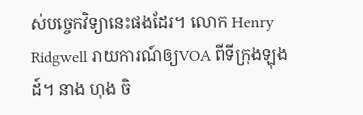ស់បច្ចេកវិទ្យានេះផងដែរ។ លោក Henry Ridgwell រាយការណ៍ឲ្យVOA ពីទីក្រុងឡុងដ៍។ នាង ហុង ចិ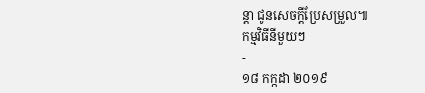ន្តា ជូនសេចក្តីប្រែសម្រួល៕
កម្មវិធីនីមួយៗ
-
១៨ កក្កដា ២០១៩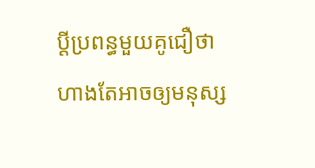ប្ដីប្រពន្ធមួយគូជឿថាហាងតែអាចឲ្យមនុស្ស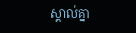ស្គាល់គ្នា